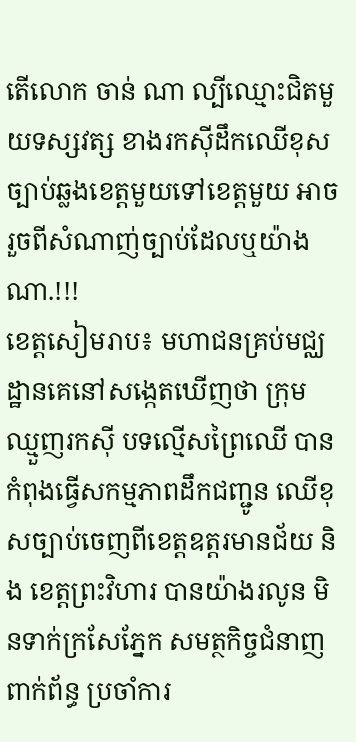តើលោក ចាន់ ណា ល្បីឈ្មោះជិតមួយទស្សវត្ស ខាងរកស៊ីដឹកឈើខុសច្បាប់ឆ្លងខេត្តមួយទៅខេត្តមួយ អាចរួចពីសំណាញ់ច្បាប់ដែលឬយ៉ាងណា.!!!
ខេត្តសៀមរាប៖ មហាជនគ្រប់មជ្ឈដ្ឋានគេនៅសង្កេតឃើញថា ក្រុមឈ្មួញរកសុី បទល្មើសព្រៃឈើ បានកំពុងធ្វើសកម្មភាពដឹកជញ្ជូន ឈើខុសច្បាប់ចេញពីខេត្តឧត្តរមានជ័យ និង ខេត្តព្រះវិហារ បានយ៉ាងរលូន មិនទាក់ក្រសែភ្នែក សមត្ថកិច្ចជំនាញពាក់ព័ន្ធ ប្រចាំការ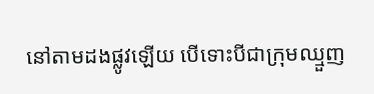នៅតាមដងផ្លូវឡើយ បើទោះបីជាក្រុមឈ្មួញ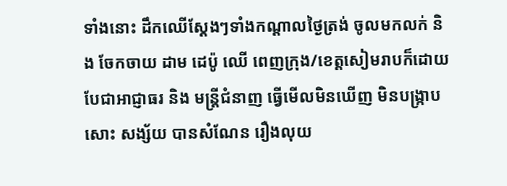ទាំងនោះ ដឹកឈើស្ដែងៗទាំងកណ្តាលថ្ងៃត្រង់ ចូលមកលក់ និង ចែកចាយ ដាម ដេប៉ូ ឈើ ពេញក្រុង/ខេត្តសៀមរាបក៏ដោយ បែជាអាជ្ញាធរ និង មន្ត្រីជំនាញ ធ្វើមើលមិនឃើញ មិនបង្ក្រាបសោះ សង្ស័យ បានសំណែន រឿងលុយ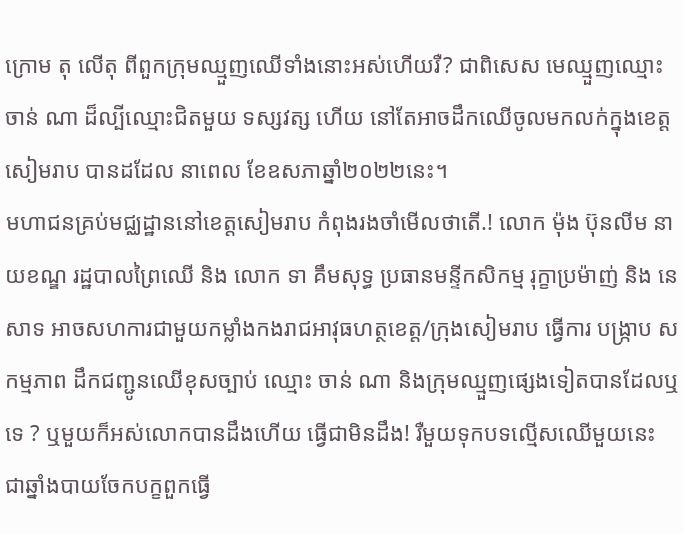ក្រោម តុ លើតុ ពីពួកក្រុមឈ្មួញឈើទាំងនោះអស់ហើយរឺ? ជាពិសេស មេឈ្មួញឈ្មោះ ចាន់ ណា ដ៏ល្បីឈ្មោះជិតមួយ ទស្សវត្ស ហើយ នៅតែអាចដឹកឈើចូលមកលក់ក្នុងខេត្តសៀមរាប បានដដែល នាពេល ខែឧសភាឆ្នាំ២០២២នេះ។
មហាជនគ្រប់មជ្ឈដ្ឋាននៅខេត្តសៀមរាប កំពុងរងចាំមើលថាតើ.! លោក ម៉ុង ប៊ុនលីម នាយខណ្ឌ រដ្ឋបាលព្រៃឈើ និង លោក ទា គឹមសុទ្ធ ប្រធានមន្ទីកសិកម្ម រុក្ខាប្រម៉ាញ់ និង នេសាទ អាចសហការជាមួយកម្លាំងកងរាជអាវុធហត្ថខេត្ត/ក្រុងសៀមរាប ធ្វើការ បង្រ្កាប សកម្មភាព ដឹកជញ្ជូនឈើខុសច្បាប់ ឈ្មោះ ចាន់ ណា និងក្រុមឈ្មួញផ្សេងទៀតបានដែលឬទេ ? ឬមួយក៏អស់លោកបានដឹងហើយ ធ្វើជាមិនដឹង! រឺមួយទុកបទល្មើសឈើមួយនេះ ជាឆ្នាំងបាយចែកបក្ខពួកធ្វើ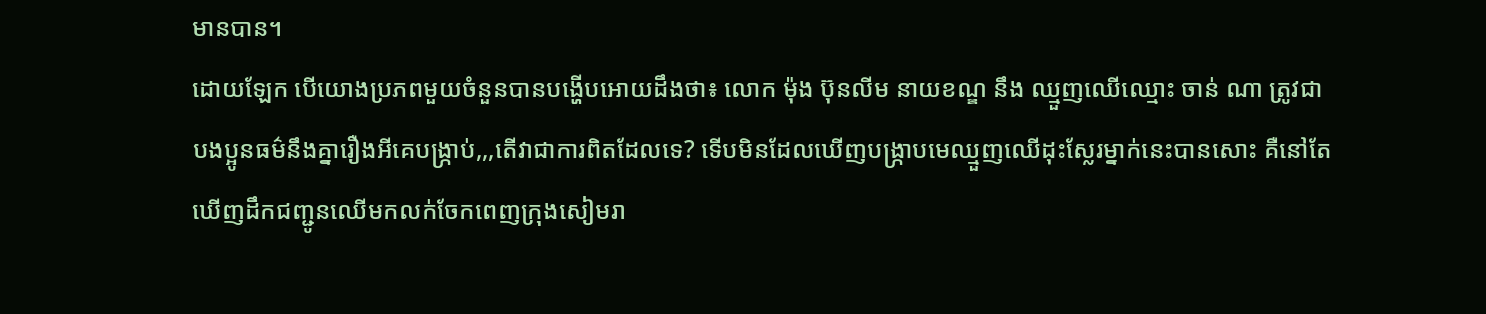មានបាន។
ដោយឡែក បើយោងប្រភពមួយចំនួនបានបង្ហើបអោយដឹងថា៖ លោក ម៉ុង ប៊ុនលីម នាយខណ្ឌ នឹង ឈ្មួញឈើឈ្មោះ ចាន់ ណា ត្រូវជាបងប្អូនធម៌នឹងគ្នារឿងអីគេបង្ក្រាប់,,,តើវាជាការពិតដែលទេ? ទើបមិនដែលឃើញបង្ក្រាបមេឈ្មួញឈើដុះស្លែរម្នាក់នេះបានសោះ គឺនៅតែឃើញដឹកជញ្ជូនឈើមកលក់ចែកពេញក្រុងសៀមរា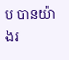ប បានយ៉ាងរ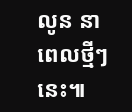លូន នាពេលថ្មីៗនេះ៕